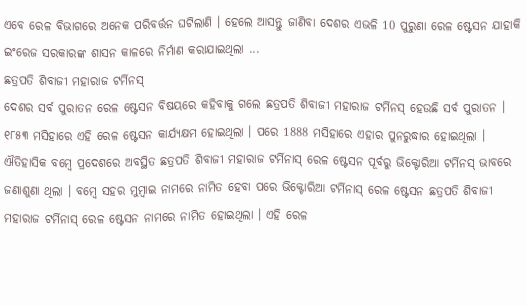ଏବେ ରେଳ ବିଭାଗରେ ଅନେକ ପରିବର୍ତ୍ତନ ଘଟିଲାଣି । ହେଲେ ଆସନ୍ତୁ ଜାଣିବା ଦେଶର ଏଭଳି 10 ପୁରୁଣା ରେଳ ଷ୍ଟେସନ ଯାହାକି ଇଂରେଜ ସରକାରଙ୍କ ଶାସନ କାଳରେ ନିର୍ମାଣ କରାଯାଇଥିଲା ...
ଛତ୍ରପତି ଶିବାଜୀ ମହାରାଜ ଟର୍ମିନସ୍
ଦେଶର ସର୍ବ ପୁରାତନ ରେଳ ଷ୍ଟେସନ ବିଷୟରେ କହିବାକୁ ଗଲେ ଛତ୍ରପତି ଶିବାଜୀ ମହାରାଜ ଟର୍ମିନସ୍ ହେଉଛି ସର୍ବ ପୁରାତନ । ୧୮୫୩ ମସିହାରେ ଏହି ରେଳ ଷ୍ଟେସନ କାର୍ଯ୍ୟକ୍ଷମ ହୋଇଥିଲା । ପରେ 1888 ମସିହାରେ ଏହାର ପୁନରୁଦ୍ଧାର ହୋଇଥିଲା । ଐତିହାସିକ ବମ୍ବେ ପ୍ରଦେଶରେ ଅବସ୍ଥିତ ଛତ୍ରପତି ଶିବାଜୀ ମହାରାଜ ଟର୍ମିନାସ୍ ରେଳ ଷ୍ଟେସନ ପୂର୍ବରୁ ଭିକ୍ଟୋରିଆ ଟର୍ମିନସ୍ ଭାବରେ ଜଣାଶୁଣା ଥିଲା । ବମ୍ବେ ସହର ମୁମ୍ବାଇ ନାମରେ ନାମିତ ହେବା ପରେ ଭିକ୍ଟୋରିଆ ଟର୍ମିନାସ୍ ରେଳ ଷ୍ଟେସନ ଛତ୍ରପତି ଶିବାଜୀ ମହାରାଜ ଟର୍ମିନାସ୍ ରେଳ ଷ୍ଟେସନ ନାମରେ ନାମିତ ହୋଇଥିଲା । ଏହି ରେଳ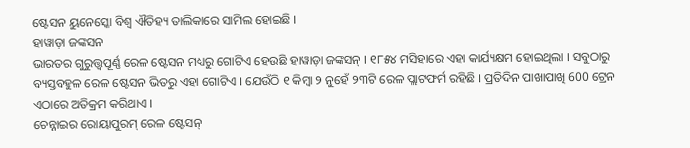ଷ୍ଟେସନ ୟୁନେସ୍କୋ ବିଶ୍ୱ ଐତିହ୍ୟ ତାଲିକାରେ ସାମିଲ ହୋଇଛି ।
ହାୱାଡ଼ା ଜଙ୍କସନ
ଭାରତର ଗୁରୁତ୍ତ୍ୱପୂର୍ଣ୍ଣ ରେଳ ଷ୍ଟେସନ ମଧ୍ୟରୁ ଗୋଟିଏ ହେଉଛି ହାୱାଡ଼ା ଜଙ୍କସନ୍ । ୧୮୫୪ ମସିହାରେ ଏହା କାର୍ଯ୍ୟକ୍ଷମ ହୋଇଥିଲା । ସବୁଠାରୁ ବ୍ୟସ୍ତବହୁଳ ରେଳ ଷ୍ଟେସନ ଭିତରୁ ଏହା ଗୋଟିଏ । ଯେଉଁଠି ୧ କିମ୍ବା ୨ ନୁହେଁ ୨୩ଟି ରେଳ ପ୍ଲାଟଫର୍ମ ରହିଛି । ପ୍ରତିଦିନ ପାଖାପାଖି 600 ଟ୍ରେନ ଏଠାରେ ଅତିକ୍ରମ କରିଥାଏ ।
ଚେନ୍ନାଇର ରୋୟାପୁରମ୍ ରେଳ ଷ୍ଟେସନ୍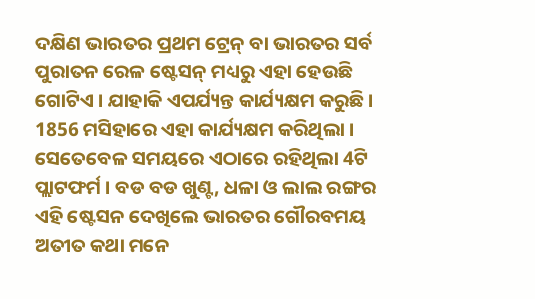ଦକ୍ଷିଣ ଭାରତର ପ୍ରଥମ ଟ୍ରେନ୍ ବା ଭାରତର ସର୍ବ ପୁରାତନ ରେଳ ଷ୍ଟେସନ୍ ମଧ୍ୟରୁ ଏହା ହେଉଛି ଗୋଟିଏ । ଯାହାକି ଏପର୍ଯ୍ୟନ୍ତ କାର୍ଯ୍ୟକ୍ଷମ କରୁଛି । 1856 ମସିହାରେ ଏହା କାର୍ଯ୍ୟକ୍ଷମ କରିଥିଲା । ସେତେବେଳ ସମୟରେ ଏଠାରେ ରହିଥିଲା 4ଟି ପ୍ଲାଟଫର୍ମ । ବଡ ବଡ ଖୁଣ୍ଟ, ଧଳା ଓ ଲାଲ ରଙ୍ଗର ଏହି ଷ୍ଟେସନ ଦେଖିଲେ ଭାରତର ଗୌରବମୟ ଅତୀତ କଥା ମନେ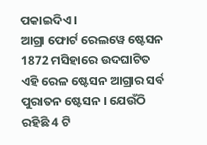ପକାଇଦିଏ ।
ଆଗ୍ରା ଫୋର୍ଟ ରେଲୱେ ଷ୍ଟେସନ
1872 ମସିହାରେ ଉଦଘାଟିତ ଏହି ରେଳ ଷ୍ଟେସନ ଆଗ୍ରାର ସର୍ବ ପୁରାତନ ଷ୍ଟେସନ । ଯେଉଁଠି ରହିଛି 4 ଟି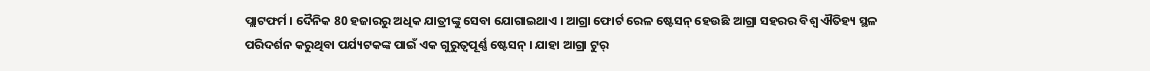ପ୍ଲାଟଫର୍ମ । ଦୈନିକ 80 ହଜାରରୁ ଅଧିକ ଯାତ୍ରୀଙ୍କୁ ସେବା ଯୋଗାଇଥାଏ । ଆଗ୍ରା ଫୋର୍ଟ ରେଳ ଷ୍ଟେସନ୍ ହେଉଛି ଆଗ୍ରା ସହରର ବିଶ୍ୱ ଐତିହ୍ୟ ସ୍ଥଳ ପରିଦର୍ଶନ କରୁଥିବା ପର୍ଯ୍ୟଟକଙ୍କ ପାଇଁ ଏକ ଗୁରୁତ୍ୱପୂର୍ଣ୍ଣ ଷ୍ଟେସନ୍ । ଯାହା ଆଗ୍ରା ଟୁର୍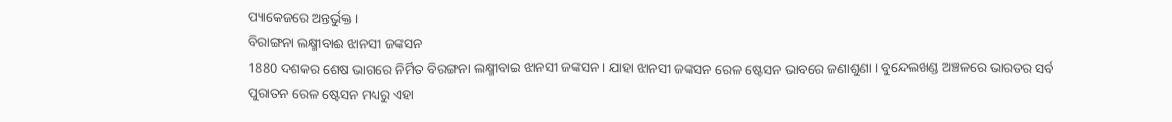ପ୍ୟାକେଜରେ ଅନ୍ତର୍ଭୁକ୍ତ।
ବିରାଙ୍ଗନା ଲକ୍ଷ୍ମୀବାଈ ଝାନସୀ ଜଙ୍କସନ
1880 ଦଶକର ଶେଷ ଭାଗରେ ନିର୍ମିତ ବିରଙ୍ଗନା ଲକ୍ଷ୍ମୀବାଇ ଝାନସୀ ଜଙ୍କସନ । ଯାହା ଝାନସୀ ଜଙ୍କସନ ରେଳ ଷ୍ଟେସନ ଭାବରେ ଜଣାଶୁଣା । ବୁନ୍ଦେଲଖଣ୍ଡ ଅଞ୍ଚଳରେ ଭାରତର ସର୍ବ ପୁରାତନ ରେଳ ଷ୍ଟେସନ ମଧ୍ୟରୁ ଏହା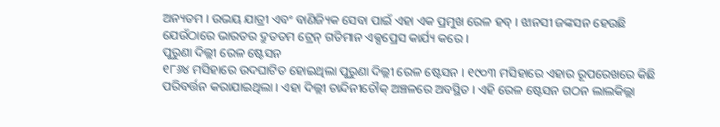ଅନ୍ୟତମ । ଉଭୟ ଯାତ୍ରୀ ଏବଂ ବାଣିଜ୍ୟିକ ସେବା ପାଇଁ ଏହା ଏକ ପ୍ରମୁଖ ରେଳ ହବ୍ । ଝାନସୀ ଜଙ୍କସନ ହେଉଛି ଯେଉଁଠାରେ ଭାରତର ଦ୍ରୁତତମ ଟ୍ରେନ୍ ଗତିମାନ ଏକ୍ସପ୍ରେସ କାର୍ଯ୍ୟ କରେ ।
ପୁରୁଣା ଦିଲ୍ଲୀ ରେଳ ଷ୍ଟେସନ
୧୮୬୪ ମସିହାରେ ଉଦଘାଟିତ ହୋଇଥିଲା ପୁରୁଣା ଦିଲ୍ଲୀ ରେଳ ଷ୍ଟେସନ । ୧୯୦୩ ମସିହାରେ ଏହାର ରୂପରେଖରେ କିଛି ପରିବର୍ତ୍ତନ କରାଯାଇଥିଲା । ଏହା ଦିଲ୍ଲୀ ଚାନ୍ଦିନୀଚୌକ୍ ଅଞ୍ଚଳରେ ଅବସ୍ଥିତ । ଏହି ରେଳ ଷ୍ଟେସନ ଗଠନ ଲାଲକିଲ୍ଲା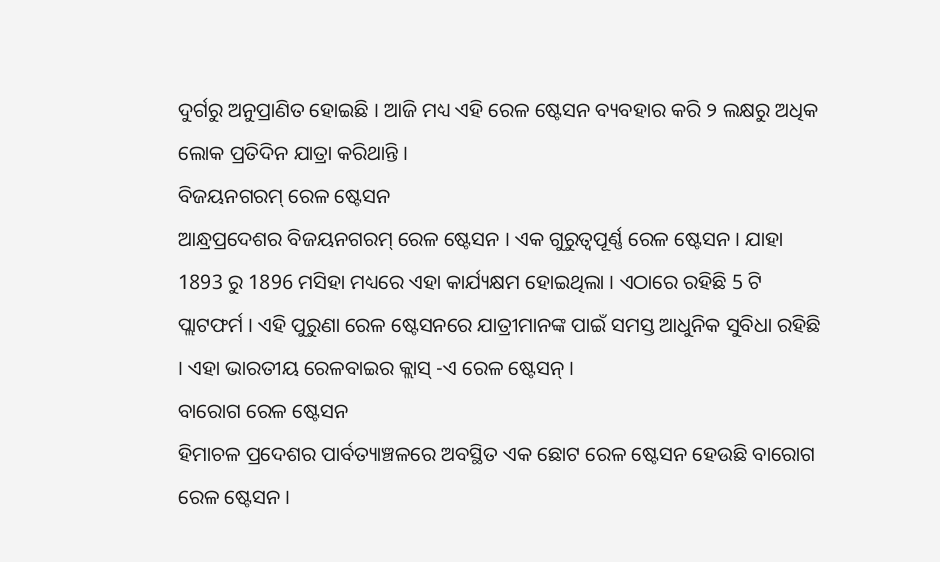ଦୁର୍ଗରୁ ଅନୁପ୍ରାଣିତ ହୋଇଛି । ଆଜି ମଧ୍ୟ ଏହି ରେଳ ଷ୍ଟେସନ ବ୍ୟବହାର କରି ୨ ଲକ୍ଷରୁ ଅଧିକ ଲୋକ ପ୍ରତିଦିନ ଯାତ୍ରା କରିଥାନ୍ତି ।
ବିଜୟନଗରମ୍ ରେଳ ଷ୍ଟେସନ
ଆନ୍ଧ୍ରପ୍ରଦେଶର ବିଜୟନଗରମ୍ ରେଳ ଷ୍ଟେସନ । ଏକ ଗୁରୁତ୍ୱପୂର୍ଣ୍ଣ ରେଳ ଷ୍ଟେସନ । ଯାହା 1893 ରୁ 1896 ମସିହା ମଧ୍ୟରେ ଏହା କାର୍ଯ୍ୟକ୍ଷମ ହୋଇଥିଲା । ଏଠାରେ ରହିଛି 5 ଟି ପ୍ଲାଟଫର୍ମ । ଏହି ପୁରୁଣା ରେଳ ଷ୍ଟେସନରେ ଯାତ୍ରୀମାନଙ୍କ ପାଇଁ ସମସ୍ତ ଆଧୁନିକ ସୁବିଧା ରହିଛି । ଏହା ଭାରତୀୟ ରେଳବାଇର କ୍ଲାସ୍ -ଏ ରେଳ ଷ୍ଟେସନ୍ ।
ବାରୋଗ ରେଳ ଷ୍ଟେସନ
ହିମାଚଳ ପ୍ରଦେଶର ପାର୍ବତ୍ୟାଞ୍ଚଳରେ ଅବସ୍ଥିତ ଏକ ଛୋଟ ରେଳ ଷ୍ଟେସନ ହେଉଛି ବାରୋଗ ରେଳ ଷ୍ଟେସନ ।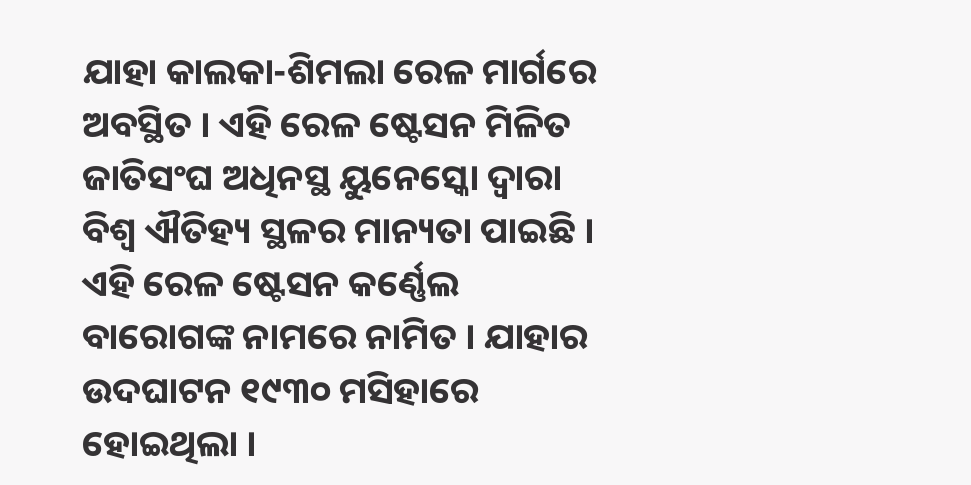ଯାହା କାଲକା-ଶିମଲା ରେଳ ମାର୍ଗରେ ଅବସ୍ଥିତ । ଏହି ରେଳ ଷ୍ଟେସନ ମିଳିତ ଜାତିସଂଘ ଅଧିନସ୍ଥ ୟୁନେସ୍କୋ ଦ୍ୱାରା ବିଶ୍ୱ ଐତିହ୍ୟ ସ୍ଥଳର ମାନ୍ୟତା ପାଇଛି । ଏହି ରେଳ ଷ୍ଟେସନ କର୍ଣ୍ଣେଲ ବାରୋଗଙ୍କ ନାମରେ ନାମିତ । ଯାହାର ଉଦଘାଟନ ୧୯୩୦ ମସିହାରେ ହୋଇଥିଲା ।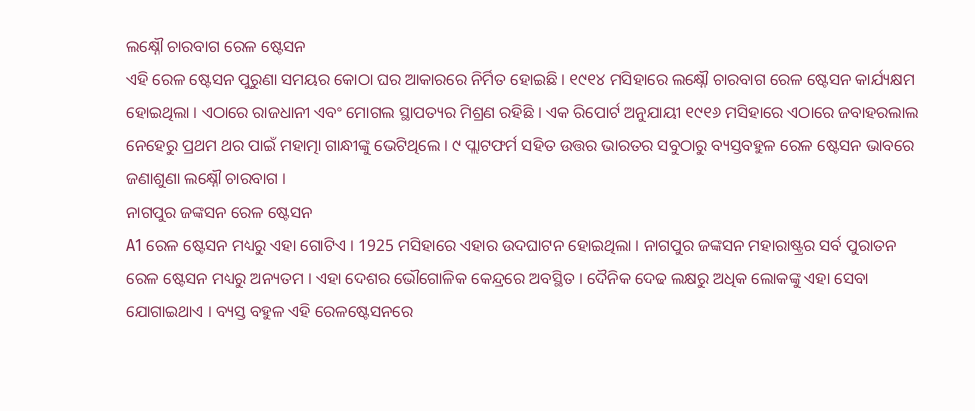ଲକ୍ଷ୍ନୌ ଚାରବାଗ ରେଳ ଷ୍ଟେସନ
ଏହି ରେଳ ଷ୍ଟେସନ ପୁରୁଣା ସମୟର କୋଠା ଘର ଆକାରରେ ନିର୍ମିତ ହୋଇଛି । ୧୯୧୪ ମସିହାରେ ଲକ୍ଷ୍ନୌ ଚାରବାଗ ରେଳ ଷ୍ଟେସନ କାର୍ଯ୍ୟକ୍ଷମ ହୋଇଥିଲା । ଏଠାରେ ରାଜଧାନୀ ଏବଂ ମୋଗଲ ସ୍ଥାପତ୍ୟର ମିଶ୍ରଣ ରହିଛି । ଏକ ରିପୋର୍ଟ ଅନୁଯାୟୀ ୧୯୧୬ ମସିହାରେ ଏଠାରେ ଜବାହରଲାଲ ନେହେରୁ ପ୍ରଥମ ଥର ପାଇଁ ମହାତ୍ମା ଗାନ୍ଧୀଙ୍କୁ ଭେଟିଥିଲେ । ୯ ପ୍ଲାଟଫର୍ମ ସହିତ ଉତ୍ତର ଭାରତର ସବୁଠାରୁ ବ୍ୟସ୍ତବହୁଳ ରେଳ ଷ୍ଟେସନ ଭାବରେ ଜଣାଶୁଣା ଲକ୍ଷ୍ନୌ ଚାରବାଗ ।
ନାଗପୁର ଜଙ୍କସନ ରେଳ ଷ୍ଟେସନ
A1 ରେଳ ଷ୍ଟେସନ ମଧ୍ୟରୁ ଏହା ଗୋଟିଏ । 1925 ମସିହାରେ ଏହାର ଉଦଘାଟନ ହୋଇଥିଲା । ନାଗପୁର ଜଙ୍କସନ ମହାରାଷ୍ଟ୍ରର ସର୍ବ ପୁରାତନ ରେଳ ଷ୍ଟେସନ ମଧ୍ୟରୁ ଅନ୍ୟତମ । ଏହା ଦେଶର ଭୌଗୋଳିକ କେନ୍ଦ୍ରରେ ଅବସ୍ଥିତ । ଦୈନିକ ଦେଢ ଲକ୍ଷରୁ ଅଧିକ ଲୋକଙ୍କୁ ଏହା ସେବା ଯୋଗାଇଥାଏ । ବ୍ୟସ୍ତ ବହୁଳ ଏହି ରେଳଷ୍ଟେସନରେ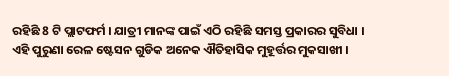ରହିଛି 8 ଟି ପ୍ଲାଟଫର୍ମ । ଯାତ୍ରୀ ମାନଙ୍କ ପାଇଁ ଏଠି ରହିଛି ସମସ୍ତ ପ୍ରକାରର ସୁବିଧା ।
ଏହି ପୁରୁଣା ରେଳ ଷ୍ଟେସନ ଗୁଡିକ ଅନେକ ଐତିହାସିକ ମୁହୂର୍ତ୍ତର ମୁକସାଖୀ ।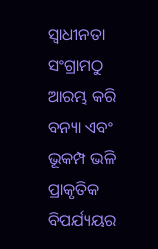ସ୍ୱାଧୀନତା ସଂଗ୍ରାମଠୁ ଆରମ୍ଭ କରି ବନ୍ୟା ଏବଂ ଭୂକମ୍ପ ଭଳି ପ୍ରାକୃତିକ ବିପର୍ଯ୍ୟୟର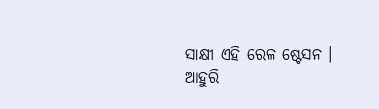ସାକ୍ଷୀ ଏହି ରେଳ ଷ୍ଟେସନ ।
ଆହୁରି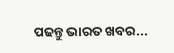ପଢନ୍ତୁ ଭାରତ ଖବର...